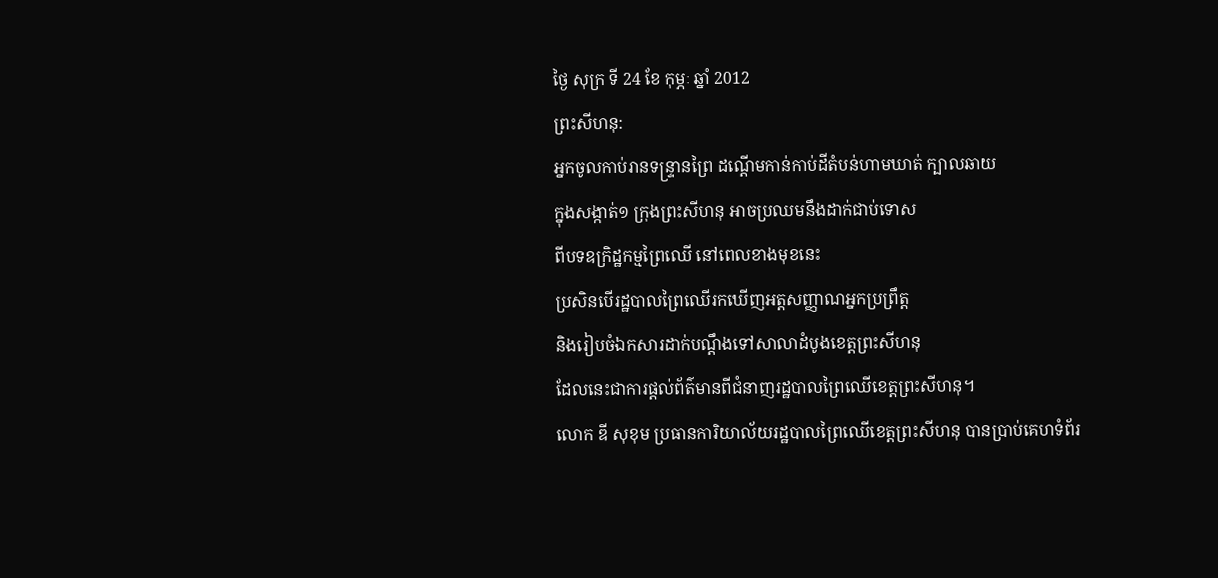ថ្ងៃ សុក្រ ទី 24 ខែ កុម្ភៈ ឆ្នាំ 2012
ព្រះសីហនុ:
អ្នកចូលកាប់រានទន្ទ្រានព្រៃ ដណ្តើមកាន់កាប់ដីតំបន់ហាមឃាត់ ក្បាលឆាយ
ក្នុងសង្កាត់១ ក្រុងព្រះសីហនុ អាចប្រឈមនឹងដាក់ជាប់ទោស
ពីបទឧក្រិដ្ឋកម្មព្រៃឈើ នៅពេលខាងមុខនេះ
ប្រសិនបើរដ្ឋបាលព្រៃឈើរកឃើញអត្តសញ្ញាណអ្នកប្រព្រឹត្ត
និងរៀបចំឯកសារដាក់បណ្តឹងទៅសាលាដំបូងខេត្តព្រះសីហនុ
ដែលនេះជាការផ្តល់ព័ត៌មានពីជំនាញរដ្ឋបាលព្រៃឈើខេត្តព្រះសីហនុ។
លោក ឌី សុខុម ប្រធានការិយាល័យរដ្ឋបាលព្រៃឈើខេត្តព្រះសីហនុ បានប្រាប់គេហទំព័រ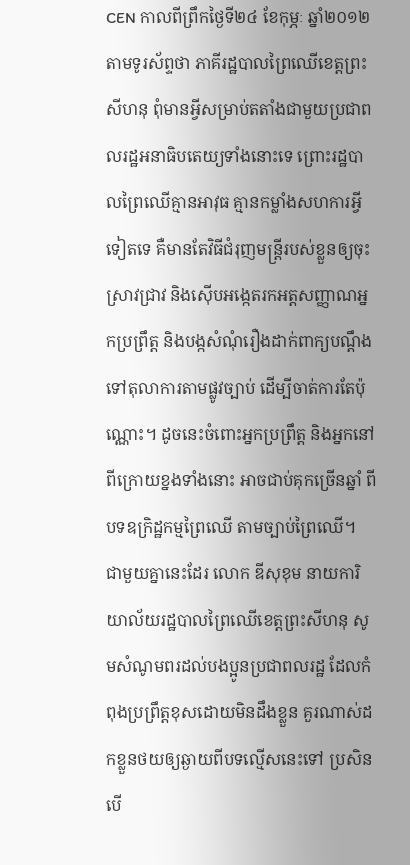CEN កាលពីព្រឹកថ្ងៃទី២៤ ខែកុម្ភៈ ឆ្នាំ២០១២ តាមទូរស័ព្ទថា ភាគីរដ្ឋបាលព្រៃឈើខេត្តព្រះសីហនុ ពុំមានអ្វីសម្រាប់តតាំងជាមួយប្រជាពលរដ្ឋអនាធិបតេយ្យទាំងនោះទេ ព្រោះរដ្ឋបាលព្រៃឈើគ្មានអាវុធ គ្មានកម្លាំងសហការអ្វីទៀតទេ គឺមានតែវិធីជំរុញមន្ត្រីរបស់ខ្លួនឲ្យចុះស្រាវជ្រាវ និងស៊ើបអង្កេតរកអត្តសញ្ញាណអ្នកប្រព្រឹត្ត និងបង្កសំណុំរឿងដាក់ពាក្យបណ្តឹងទៅតុលាការតាមផ្លូវច្បាប់ ដើម្បីចាត់ការតែប៉ុណ្ណោះ។ ដូចនេះចំពោះអ្នកប្រព្រឹត្ត និងអ្នកនៅពីក្រោយខ្នងទាំងនោះ អាចជាប់គុកច្រើនឆ្នាំ ពីបទឧក្រិដ្ឋកម្មព្រៃឈើ តាមច្បាប់ព្រៃឈើ។
ជាមួយគ្នានេះដែរ លោក ឌីសុខុម នាយការិយាល័យរដ្ឋបាលព្រៃឈើខេត្តព្រះសីហនុ សូមសំណូមពរដល់បងប្អូនប្រជាពលរដ្ឋ ដែលកំពុងប្រព្រឹត្តខុសដោយមិនដឹងខ្លួន គួរណាស់ដកខ្លួនថយឲ្យឆ្ងាយពីបទល្មើសនេះទៅ ប្រសិនបើ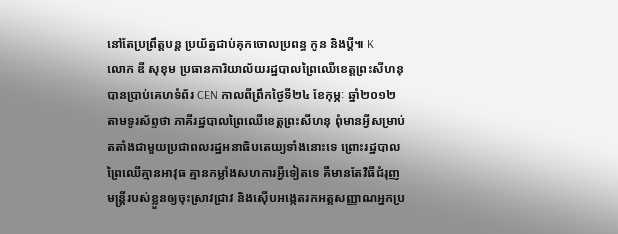នៅតែប្រព្រឹត្តបន្ត ប្រយ័ត្នជាប់គុកចោលប្រពន្ធ កូន និងប្តី៕ K
លោក ឌី សុខុម ប្រធានការិយាល័យរដ្ឋបាលព្រៃឈើខេត្តព្រះសីហនុ បានប្រាប់គេហទំព័រ CEN កាលពីព្រឹកថ្ងៃទី២៤ ខែកុម្ភៈ ឆ្នាំ២០១២ តាមទូរស័ព្ទថា ភាគីរដ្ឋបាលព្រៃឈើខេត្តព្រះសីហនុ ពុំមានអ្វីសម្រាប់តតាំងជាមួយប្រជាពលរដ្ឋអនាធិបតេយ្យទាំងនោះទេ ព្រោះរដ្ឋបាលព្រៃឈើគ្មានអាវុធ គ្មានកម្លាំងសហការអ្វីទៀតទេ គឺមានតែវិធីជំរុញមន្ត្រីរបស់ខ្លួនឲ្យចុះស្រាវជ្រាវ និងស៊ើបអង្កេតរកអត្តសញ្ញាណអ្នកប្រ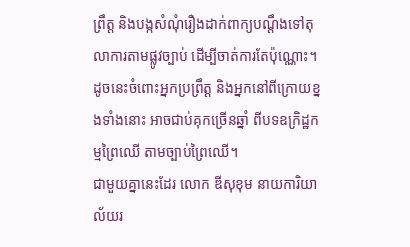ព្រឹត្ត និងបង្កសំណុំរឿងដាក់ពាក្យបណ្តឹងទៅតុលាការតាមផ្លូវច្បាប់ ដើម្បីចាត់ការតែប៉ុណ្ណោះ។ ដូចនេះចំពោះអ្នកប្រព្រឹត្ត និងអ្នកនៅពីក្រោយខ្នងទាំងនោះ អាចជាប់គុកច្រើនឆ្នាំ ពីបទឧក្រិដ្ឋកម្មព្រៃឈើ តាមច្បាប់ព្រៃឈើ។
ជាមួយគ្នានេះដែរ លោក ឌីសុខុម នាយការិយាល័យរ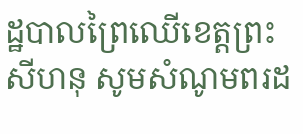ដ្ឋបាលព្រៃឈើខេត្តព្រះសីហនុ សូមសំណូមពរដ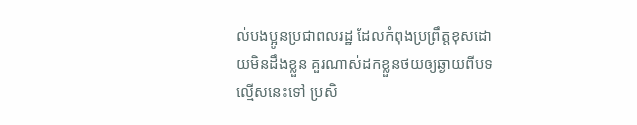ល់បងប្អូនប្រជាពលរដ្ឋ ដែលកំពុងប្រព្រឹត្តខុសដោយមិនដឹងខ្លួន គួរណាស់ដកខ្លួនថយឲ្យឆ្ងាយពីបទល្មើសនេះទៅ ប្រសិ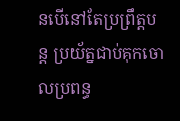នបើនៅតែប្រព្រឹត្តបន្ត ប្រយ័ត្នជាប់គុកចោលប្រពន្ធ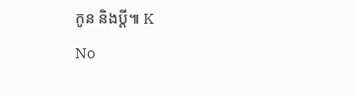កូន និងប្តី៕ K
No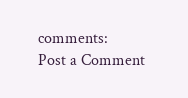comments:
Post a Comment